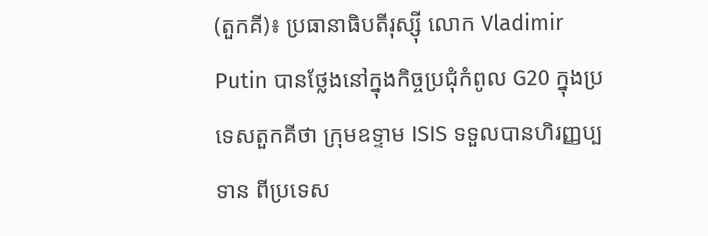(តួកគី)៖ ប្រធានាធិបតីរុស្ស៊ី លោក Vladimir Putin បានថ្លែងនៅក្នុងកិច្ចប្រជុំកំពូល G20 ក្នុងប្រទេសតួកគីថា ក្រុមឧទ្ទាម ISIS ទទួលបានហិរញ្ញប្បទាន ពីប្រទេស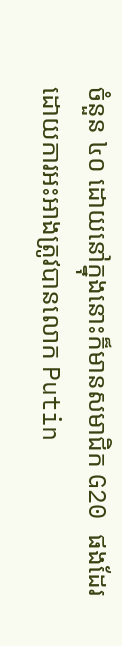ចំនួន ៤០ ដោយនៅក្នុងនោះក៏មានសមាជិក G20 ផងដែរ ដោយការអះអាងត្រូវបានលោក Putin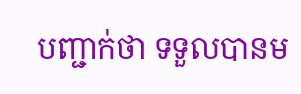បញ្ជាក់ថា ទទួលបានម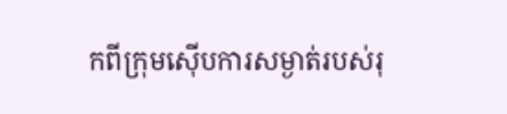កពីក្រុមស៊ើបការសម្ងាត់របស់រុ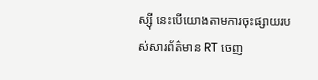ស្ស៊ី នេះបើយោងតាមការចុះផ្សាយរបស់សារព័ត៌មាន RT ចេញ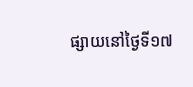ផ្សាយនៅថ្ងៃទី១៧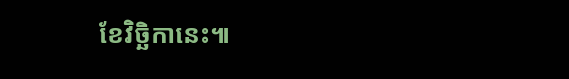ខែវិច្ឆិកានេះ៕